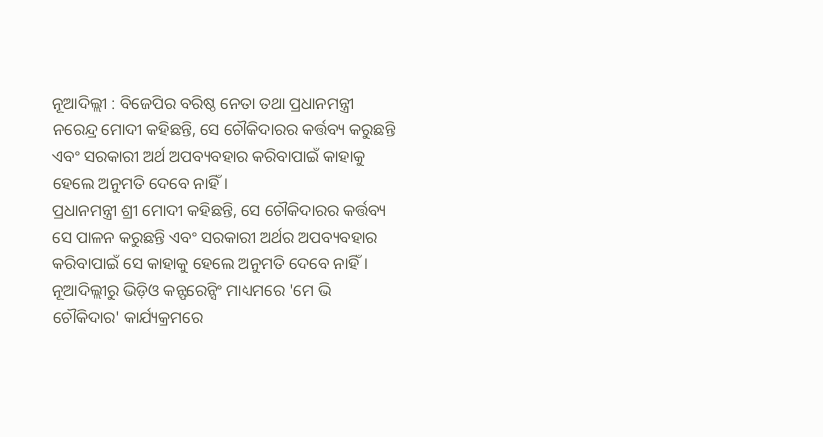ନୂଆଦିଲ୍ଲୀ : ବିଜେପିର ବରିଷ୍ଠ ନେତା ତଥା ପ୍ରଧାନମନ୍ତ୍ରୀ ନରେନ୍ଦ୍ର ମୋଦୀ କହିଛନ୍ତି, ସେ ଚୌକିଦାରର କର୍ତ୍ତବ୍ୟ କରୁଛନ୍ତି ଏବଂ ସରକାରୀ ଅର୍ଥ ଅପବ୍ୟବହାର କରିବାପାଇଁ କାହାକୁ ହେଲେ ଅନୁମତି ଦେବେ ନାହିଁ।
ପ୍ରଧାନମନ୍ତ୍ରୀ ଶ୍ରୀ ମୋଦୀ କହିଛନ୍ତି, ସେ ଚୌକିଦାରର କର୍ତ୍ତବ୍ୟ ସେ ପାଳନ କରୁଛନ୍ତି ଏବଂ ସରକାରୀ ଅର୍ଥର ଅପବ୍ୟବହାର କରିବାପାଇଁ ସେ କାହାକୁ ହେଲେ ଅନୁମତି ଦେବେ ନାହିଁ। ନୂଆଦିଲ୍ଲୀରୁ ଭିଡ଼ିଓ କନ୍ଫରେନ୍ସିଂ ମାଧ୍ୟମରେ 'ମେ ଭି
ଚୌକିଦାର' କାର୍ଯ୍ୟକ୍ରମରେ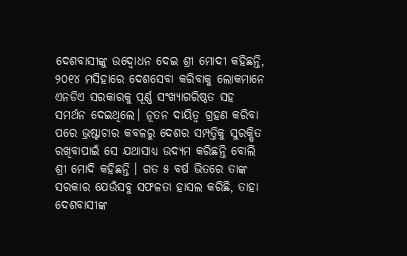ଦେଶବାସୀଙ୍କୁ ଉଦ୍ବୋଧନ ଦେଇ ଶ୍ରୀ ମୋଦୀ କହିଛନ୍ତି, ୨୦୧୪ ମସିହାରେ ଦେଶସେବା କରିବାକୁ ଲୋକମାନେ ଏନଡିଏ ସରକାରକୁ ପୂର୍ଣ୍ଣ ସଂଖ୍ୟାଗରିଷ୍ଠତ ସହ ସମର୍ଥନ ଦେଇଥିଲେ। ନୂତନ ଦାୟିତ୍ୱ ଗ୍ରହଣ କରିବା ପରେ ଭ୍ରଷ୍ଟାଚାର କବଳରୁ ଦେଶର ସମ୍ପତ୍ତିକୁ ସୁରକ୍ଷିତ ରଖିବାପାଇଁ ସେ ଯଥାସାଧ୍ୟ ଉଦ୍ୟମ କରିଛନ୍ତି ବୋଲି ଶ୍ରୀ ମୋଦି କହିଛନ୍ତି । ଗତ ୫ ବର୍ଷ ଭିତରେ ତାଙ୍କ ସରକାର ଯେଉଁସବୁ ସଫଳତା ହାସଲ କରିଛି, ତାହା ଦେଶବାସୀଙ୍କ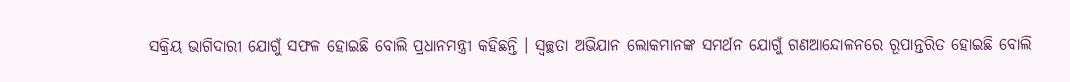ସକ୍ରିୟ ଭାଗିଦାରୀ ଯୋଗୁଁ ସଫଳ ହୋଇଛି ବୋଲି ପ୍ରଧାନମନ୍ତ୍ରୀ କହିଛନ୍ତି । ସ୍ୱଚ୍ଛତା ଅଭିଯାନ ଲୋକମାନଙ୍କ ସମର୍ଥନ ଯୋଗୁଁ ଗଣଆନ୍ଦୋଳନରେ ରୂପାନ୍ତରିତ ହୋଇଛି ବୋଲି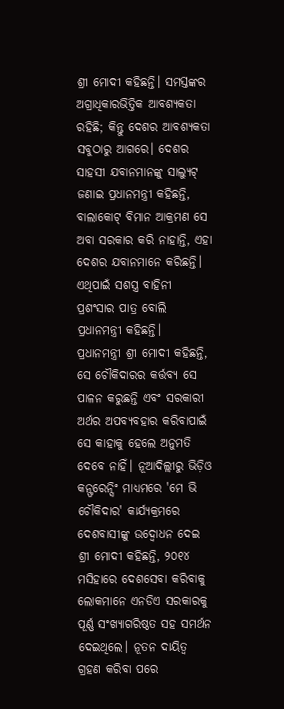ଶ୍ରୀ ମୋଦୀ କହିଛନ୍ତି। ସମସ୍ତଙ୍କର ଅଗ୍ରାଧିକାରଭିତ୍ତିକ ଆବଶ୍ୟକତା ରହିଛି; କିନ୍ତୁ ଦେଶର ଆବଶ୍ୟକତା ସବୁଠାରୁ ଆଗରେ। ଦେଶର ସାହସୀ ଯବାନମାନଙ୍କୁ ସାଲ୍ୟୁଟ୍ ଜଣାଇ ପ୍ରଧାନମନ୍ତ୍ରୀ କହିଛନ୍ତି, ବାଲାକୋଟ୍ ବିମାନ ଆକ୍ରମଣ ସେ ଅବା ସରକାର କରି ନାହାନ୍ତି, ଏହା ଦେଶର ଯବାନମାନେ କରିଛନ୍ତି। ଏଥିପାଇଁ ସଶସ୍ତ୍ର ବାହିନୀ ପ୍ରଶଂସାର ପାତ୍ର ବୋଲି ପ୍ରଧାନମନ୍ତ୍ରୀ କହିଛନ୍ତି।
ପ୍ରଧାନମନ୍ତ୍ରୀ ଶ୍ରୀ ମୋଦୀ କହିଛନ୍ତି, ସେ ଚୌକିଦାରର କର୍ତ୍ତବ୍ୟ ସେ ପାଳନ କରୁଛନ୍ତି ଏବଂ ସରକାରୀ ଅର୍ଥର ଅପବ୍ୟବହାର କରିବାପାଇଁ ସେ କାହାକୁ ହେଲେ ଅନୁମତି ଦେବେ ନାହିଁ। ନୂଆଦିଲ୍ଲୀରୁ ଭିଡ଼ିଓ କନ୍ଫରେନ୍ସିଂ ମାଧ୍ୟମରେ 'ମେ ଭି
ଚୌକିଦାର' କାର୍ଯ୍ୟକ୍ରମରେ ଦେଶବାସୀଙ୍କୁ ଉଦ୍ବୋଧନ ଦେଇ ଶ୍ରୀ ମୋଦୀ କହିଛନ୍ତି, ୨୦୧୪ ମସିହାରେ ଦେଶସେବା କରିବାକୁ ଲୋକମାନେ ଏନଡିଏ ସରକାରକୁ ପୂର୍ଣ୍ଣ ସଂଖ୍ୟାଗରିଷ୍ଠତ ସହ ସମର୍ଥନ ଦେଇଥିଲେ। ନୂତନ ଦାୟିତ୍ୱ ଗ୍ରହଣ କରିବା ପରେ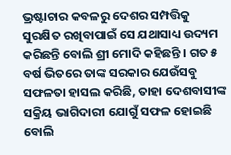ଭ୍ରଷ୍ଟାଚାର କବଳରୁ ଦେଶର ସମ୍ପତ୍ତିକୁ ସୁରକ୍ଷିତ ରଖିବାପାଇଁ ସେ ଯଥାସାଧ୍ୟ ଉଦ୍ୟମ କରିଛନ୍ତି ବୋଲି ଶ୍ରୀ ମୋଦି କହିଛନ୍ତି । ଗତ ୫ ବର୍ଷ ଭିତରେ ତାଙ୍କ ସରକାର ଯେଉଁସବୁ ସଫଳତା ହାସଲ କରିଛି, ତାହା ଦେଶବାସୀଙ୍କ ସକ୍ରିୟ ଭାଗିଦାରୀ ଯୋଗୁଁ ସଫଳ ହୋଇଛି ବୋଲି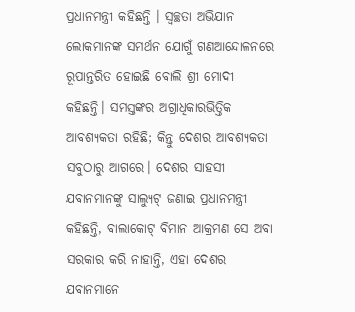ପ୍ରଧାନମନ୍ତ୍ରୀ କହିଛନ୍ତି । ସ୍ୱଚ୍ଛତା ଅଭିଯାନ ଲୋକମାନଙ୍କ ସମର୍ଥନ ଯୋଗୁଁ ଗଣଆନ୍ଦୋଳନରେ ରୂପାନ୍ତରିତ ହୋଇଛି ବୋଲି ଶ୍ରୀ ମୋଦୀ କହିଛନ୍ତି। ସମସ୍ତଙ୍କର ଅଗ୍ରାଧିକାରଭିତ୍ତିକ ଆବଶ୍ୟକତା ରହିଛି; କିନ୍ତୁ ଦେଶର ଆବଶ୍ୟକତା ସବୁଠାରୁ ଆଗରେ। ଦେଶର ସାହସୀ ଯବାନମାନଙ୍କୁ ସାଲ୍ୟୁଟ୍ ଜଣାଇ ପ୍ରଧାନମନ୍ତ୍ରୀ କହିଛନ୍ତି, ବାଲାକୋଟ୍ ବିମାନ ଆକ୍ରମଣ ସେ ଅବା ସରକାର କରି ନାହାନ୍ତି, ଏହା ଦେଶର ଯବାନମାନେ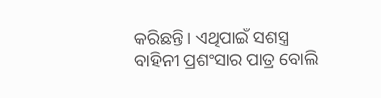କରିଛନ୍ତି। ଏଥିପାଇଁ ସଶସ୍ତ୍ର ବାହିନୀ ପ୍ରଶଂସାର ପାତ୍ର ବୋଲି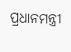ପ୍ରଧାନମନ୍ତ୍ରୀ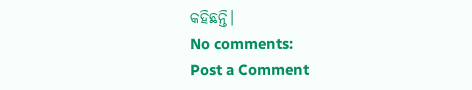କହିଛନ୍ତି।
No comments:
Post a Comment